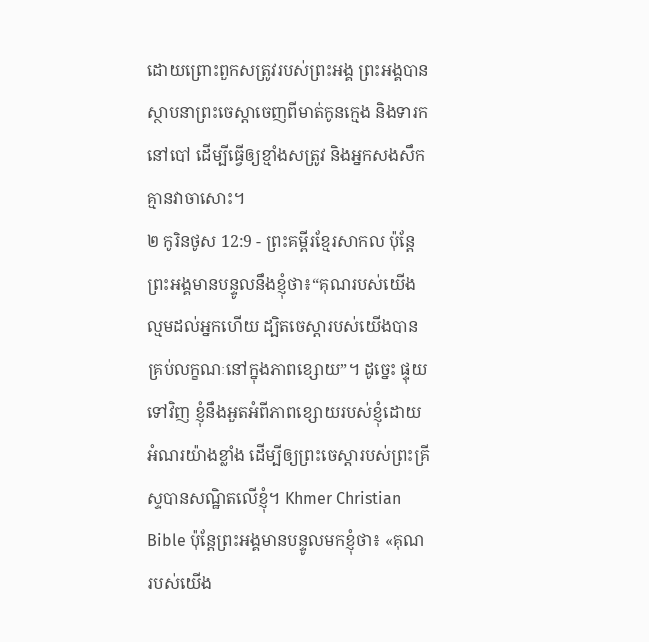ដោយព្រោះពួកសត្រូវរបស់ព្រះអង្គ ព្រះអង្គបានស្ថាបនាព្រះចេស្ដាចេញពីមាត់កូនក្មេង និងទារកនៅបៅ ដើម្បីធ្វើឲ្យខ្មាំងសត្រូវ និងអ្នកសងសឹកគ្មានវាចាសោះ។
២ កូរិនថូស 12:9 - ព្រះគម្ពីរខ្មែរសាកល ប៉ុន្តែព្រះអង្គមានបន្ទូលនឹងខ្ញុំថា៖“គុណរបស់យើងល្មមដល់អ្នកហើយ ដ្បិតចេស្ដារបស់យើងបានគ្រប់លក្ខណៈនៅក្នុងភាពខ្សោយ”។ ដូច្នេះ ផ្ទុយទៅវិញ ខ្ញុំនឹងអួតអំពីភាពខ្សោយរបស់ខ្ញុំដោយអំណរយ៉ាងខ្លាំង ដើម្បីឲ្យព្រះចេស្ដារបស់ព្រះគ្រីស្ទបានសណ្ឋិតលើខ្ញុំ។ Khmer Christian Bible ប៉ុន្ដែព្រះអង្គមានបន្ទូលមកខ្ញុំថា៖ «គុណរបស់យើង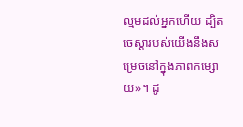ល្មមដល់អ្នកហើយ ដ្បិតចេស្ដារបស់យើងនឹងសម្រេចនៅក្នុងភាពកម្សោយ»។ ដូ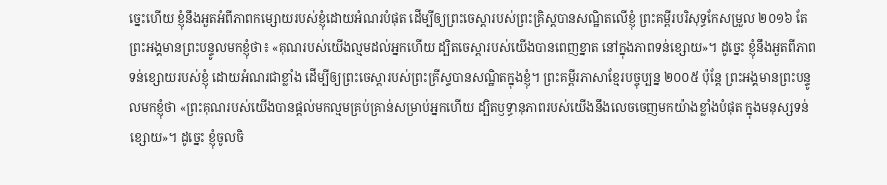ច្នេះហើយ ខ្ញុំនឹងអួតអំពីភាពកម្សោយរបស់ខ្ញុំដោយអំណរបំផុត ដើម្បីឲ្យព្រះចេស្ដារបស់ព្រះគ្រិស្ដបានសណ្ឋិតលើខ្ញុំ ព្រះគម្ពីរបរិសុទ្ធកែសម្រួល ២០១៦ តែព្រះអង្គមានព្រះបន្ទូលមកខ្ញុំថា៖ «គុណរបស់យើងល្មមដល់អ្នកហើយ ដ្បិតចេស្ដារបស់យើងបានពេញខ្នាត នៅក្នុងភាពទន់ខ្សោយ»។ ដូច្នេះ ខ្ញុំនឹងអួតពីភាពទន់ខ្សោយរបស់ខ្ញុំ ដោយអំណរជាខ្លាំង ដើម្បីឲ្យព្រះចេស្តារបស់ព្រះគ្រីស្ទបានសណ្ឋិតក្នុងខ្ញុំ។ ព្រះគម្ពីរភាសាខ្មែរបច្ចុប្បន្ន ២០០៥ ប៉ុន្តែ ព្រះអង្គមានព្រះបន្ទូលមកខ្ញុំថា «ព្រះគុណរបស់យើងបានផ្ដល់មកល្មមគ្រប់គ្រាន់សម្រាប់អ្នកហើយ ដ្បិតឫទ្ធានុភាពរបស់យើងនឹងលេចចេញមកយ៉ាងខ្លាំងបំផុត ក្នុងមនុស្សទន់ខ្សោយ»។ ដូច្នេះ ខ្ញុំចូលចិ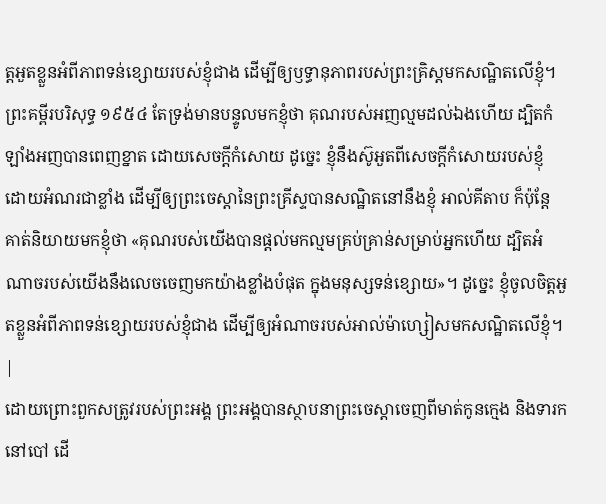ត្តអួតខ្លួនអំពីភាពទន់ខ្សោយរបស់ខ្ញុំជាង ដើម្បីឲ្យឫទ្ធានុភាពរបស់ព្រះគ្រិស្តមកសណ្ឋិតលើខ្ញុំ។ ព្រះគម្ពីរបរិសុទ្ធ ១៩៥៤ តែទ្រង់មានបន្ទូលមកខ្ញុំថា គុណរបស់អញល្មមដល់ឯងហើយ ដ្បិតកំឡាំងអញបានពេញខ្នាត ដោយសេចក្ដីកំសោយ ដូច្នេះ ខ្ញុំនឹងស៊ូអួតពីសេចក្ដីកំសោយរបស់ខ្ញុំ ដោយអំណរជាខ្លាំង ដើម្បីឲ្យព្រះចេស្តានៃព្រះគ្រីស្ទបានសណ្ឋិតនៅនឹងខ្ញុំ អាល់គីតាប ក៏ប៉ុន្ដែ គាត់និយាយមកខ្ញុំថា «គុណរបស់យើងបានផ្ដល់មកល្មមគ្រប់គ្រាន់សម្រាប់អ្នកហើយ ដ្បិតអំណាចរបស់យើងនឹងលេចចេញមកយ៉ាងខ្លាំងបំផុត ក្នុងមនុស្សទន់ខ្សោយ»។ ដូច្នេះ ខ្ញុំចូលចិត្ដអួតខ្លួនអំពីភាពទន់ខ្សោយរបស់ខ្ញុំជាង ដើម្បីឲ្យអំណាចរបស់អាល់ម៉ាហ្សៀសមកសណ្ឋិតលើខ្ញុំ។ |
ដោយព្រោះពួកសត្រូវរបស់ព្រះអង្គ ព្រះអង្គបានស្ថាបនាព្រះចេស្ដាចេញពីមាត់កូនក្មេង និងទារកនៅបៅ ដើ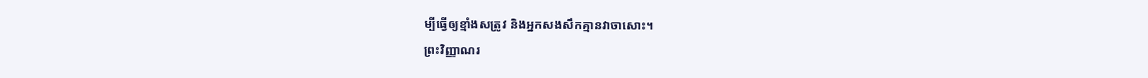ម្បីធ្វើឲ្យខ្មាំងសត្រូវ និងអ្នកសងសឹកគ្មានវាចាសោះ។
ព្រះវិញ្ញាណរ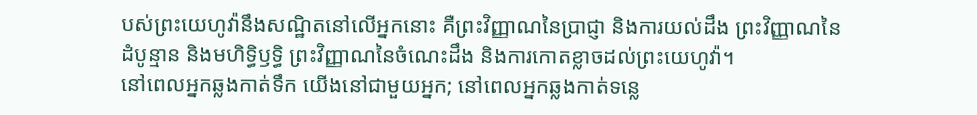បស់ព្រះយេហូវ៉ានឹងសណ្ឋិតនៅលើអ្នកនោះ គឺព្រះវិញ្ញាណនៃប្រាជ្ញា និងការយល់ដឹង ព្រះវិញ្ញាណនៃដំបូន្មាន និងមហិទ្ធិឫទ្ធិ ព្រះវិញ្ញាណនៃចំណេះដឹង និងការកោតខ្លាចដល់ព្រះយេហូវ៉ា។
នៅពេលអ្នកឆ្លងកាត់ទឹក យើងនៅជាមួយអ្នក; នៅពេលអ្នកឆ្លងកាត់ទន្លេ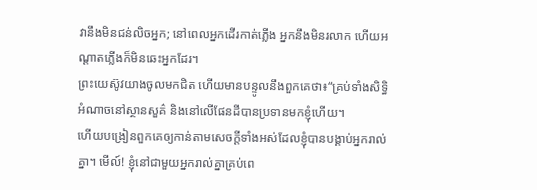វានឹងមិនជន់លិចអ្នក; នៅពេលអ្នកដើរកាត់ភ្លើង អ្នកនឹងមិនរលាក ហើយអណ្ដាតភ្លើងក៏មិនឆេះអ្នកដែរ។
ព្រះយេស៊ូវយាងចូលមកជិត ហើយមានបន្ទូលនឹងពួកគេថា៖“គ្រប់ទាំងសិទ្ធិអំណាចនៅស្ថានសួគ៌ និងនៅលើផែនដីបានប្រទានមកខ្ញុំហើយ។
ហើយបង្រៀនពួកគេឲ្យកាន់តាមសេចក្ដីទាំងអស់ដែលខ្ញុំបានបង្គាប់អ្នករាល់គ្នា។ មើល៍! ខ្ញុំនៅជាមួយអ្នករាល់គ្នាគ្រប់ពេ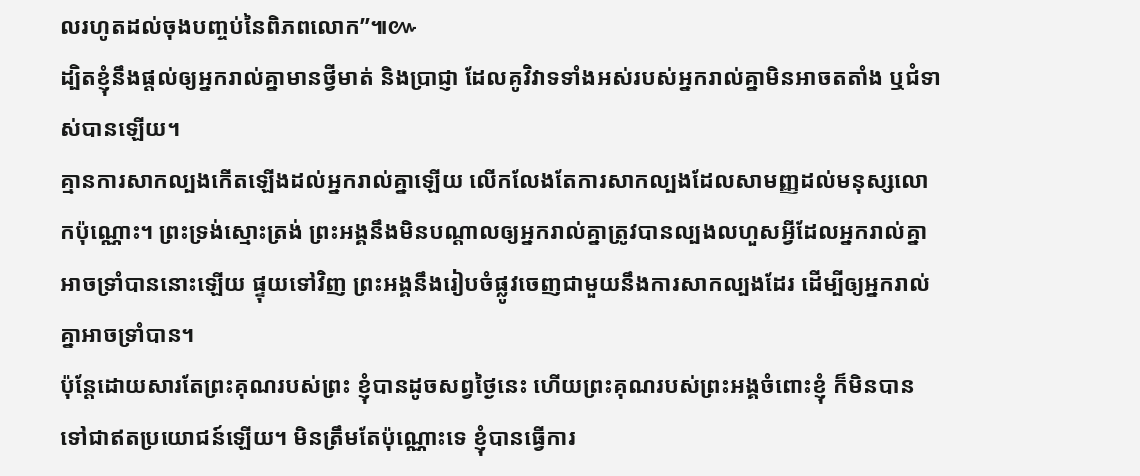លរហូតដល់ចុងបញ្ចប់នៃពិភពលោក”៕៚
ដ្បិតខ្ញុំនឹងផ្ដល់ឲ្យអ្នករាល់គ្នាមានថ្វីមាត់ និងប្រាជ្ញា ដែលគូវិវាទទាំងអស់របស់អ្នករាល់គ្នាមិនអាចតតាំង ឬជំទាស់បានឡើយ។
គ្មានការសាកល្បងកើតឡើងដល់អ្នករាល់គ្នាឡើយ លើកលែងតែការសាកល្បងដែលសាមញ្ញដល់មនុស្សលោកប៉ុណ្ណោះ។ ព្រះទ្រង់ស្មោះត្រង់ ព្រះអង្គនឹងមិនបណ្ដាលឲ្យអ្នករាល់គ្នាត្រូវបានល្បងលហួសអ្វីដែលអ្នករាល់គ្នាអាចទ្រាំបាននោះឡើយ ផ្ទុយទៅវិញ ព្រះអង្គនឹងរៀបចំផ្លូវចេញជាមួយនឹងការសាកល្បងដែរ ដើម្បីឲ្យអ្នករាល់គ្នាអាចទ្រាំបាន។
ប៉ុន្តែដោយសារតែព្រះគុណរបស់ព្រះ ខ្ញុំបានដូចសព្វថ្ងៃនេះ ហើយព្រះគុណរបស់ព្រះអង្គចំពោះខ្ញុំ ក៏មិនបានទៅជាឥតប្រយោជន៍ឡើយ។ មិនត្រឹមតែប៉ុណ្ណោះទេ ខ្ញុំបានធ្វើការ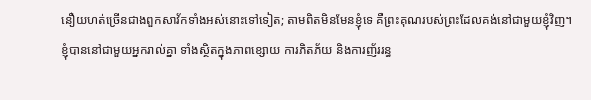នឿយហត់ច្រើនជាងពួកសាវ័កទាំងអស់នោះទៅទៀត; តាមពិតមិនមែនខ្ញុំទេ គឺព្រះគុណរបស់ព្រះដែលគង់នៅជាមួយខ្ញុំវិញ។
ខ្ញុំបាននៅជាមួយអ្នករាល់គ្នា ទាំងស្ថិតក្នុងភាពខ្សោយ ការភិតភ័យ និងការញ័ររន្ធ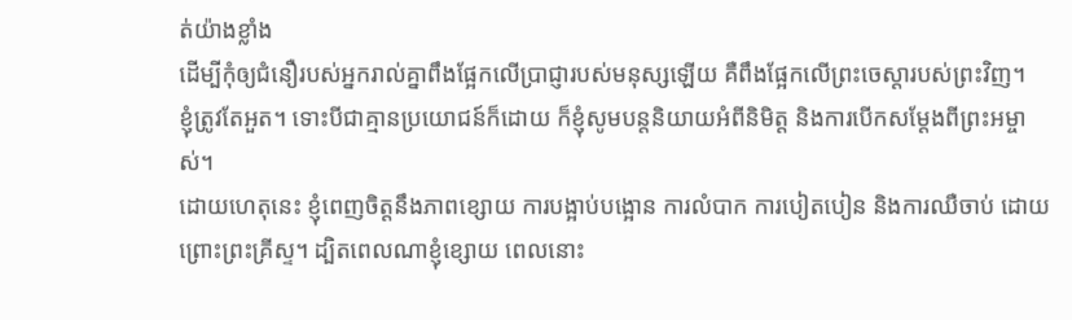ត់យ៉ាងខ្លាំង
ដើម្បីកុំឲ្យជំនឿរបស់អ្នករាល់គ្នាពឹងផ្អែកលើប្រាជ្ញារបស់មនុស្សឡើយ គឺពឹងផ្អែកលើព្រះចេស្ដារបស់ព្រះវិញ។
ខ្ញុំត្រូវតែអួត។ ទោះបីជាគ្មានប្រយោជន៍ក៏ដោយ ក៏ខ្ញុំសូមបន្តនិយាយអំពីនិមិត្ត និងការបើកសម្ដែងពីព្រះអម្ចាស់។
ដោយហេតុនេះ ខ្ញុំពេញចិត្តនឹងភាពខ្សោយ ការបង្អាប់បង្អោន ការលំបាក ការបៀតបៀន និងការឈឺចាប់ ដោយព្រោះព្រះគ្រីស្ទ។ ដ្បិតពេលណាខ្ញុំខ្សោយ ពេលនោះ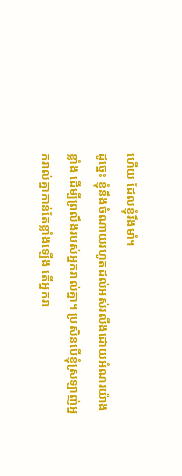ហើយ ដែលខ្ញុំរឹងមាំ។
ដូច្នេះ ខ្ញុំនឹងចំណាយរហូតដល់អស់រលីងដោយអំណរយ៉ាងខ្លាំង ដើម្បីព្រលឹងរបស់អ្នករាល់គ្នា។ ប្រសិនបើខ្ញុំស្រឡាញ់អ្នករាល់គ្នាកាន់តែខ្លាំងឡើង តើអ្នករា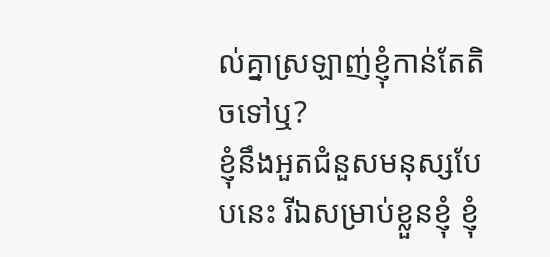ល់គ្នាស្រឡាញ់ខ្ញុំកាន់តែតិចទៅឬ?
ខ្ញុំនឹងអួតជំនួសមនុស្សបែបនេះ រីឯសម្រាប់ខ្លួនខ្ញុំ ខ្ញុំ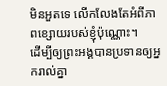មិនអួតទេ លើកលែងតែអំពីភាពខ្សោយរបស់ខ្ញុំប៉ុណ្ណោះ។
ដើម្បីឲ្យព្រះអង្គបានប្រទានឲ្យអ្នករាល់គ្នា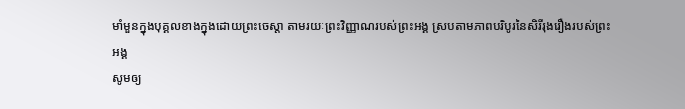មាំមួនក្នុងបុគ្គលខាងក្នុងដោយព្រះចេស្ដា តាមរយៈព្រះវិញ្ញាណរបស់ព្រះអង្គ ស្របតាមភាពបរិបូរនៃសិរីរុងរឿងរបស់ព្រះអង្គ
សូមឲ្យ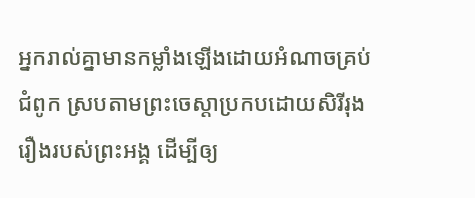អ្នករាល់គ្នាមានកម្លាំងឡើងដោយអំណាចគ្រប់ជំពូក ស្របតាមព្រះចេស្ដាប្រកបដោយសិរីរុងរឿងរបស់ព្រះអង្គ ដើម្បីឲ្យ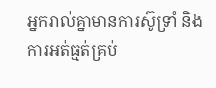អ្នករាល់គ្នាមានការស៊ូទ្រាំ និងការអត់ធ្មត់គ្រប់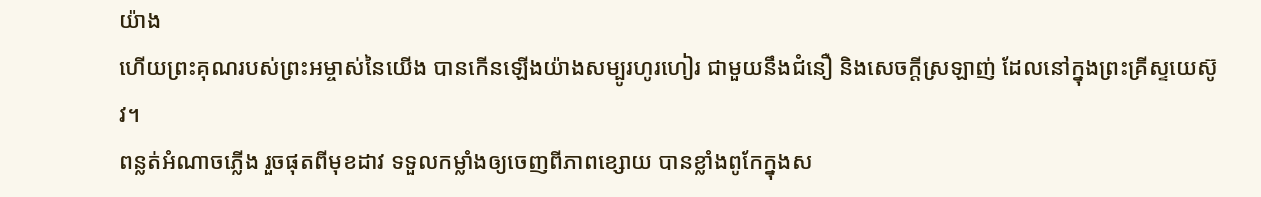យ៉ាង
ហើយព្រះគុណរបស់ព្រះអម្ចាស់នៃយើង បានកើនឡើងយ៉ាងសម្បូរហូរហៀរ ជាមួយនឹងជំនឿ និងសេចក្ដីស្រឡាញ់ ដែលនៅក្នុងព្រះគ្រីស្ទយេស៊ូវ។
ពន្លត់អំណាចភ្លើង រួចផុតពីមុខដាវ ទទួលកម្លាំងឲ្យចេញពីភាពខ្សោយ បានខ្លាំងពូកែក្នុងស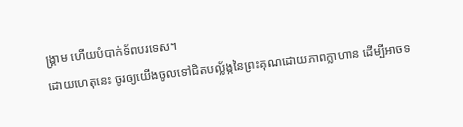ង្គ្រាម ហើយបំបាក់ទ័ពបរទេស។
ដោយហេតុនេះ ចូរឲ្យយើងចូលទៅជិតបល្ល័ង្កនៃព្រះគុណដោយភាពក្លាហាន ដើម្បីអាចទ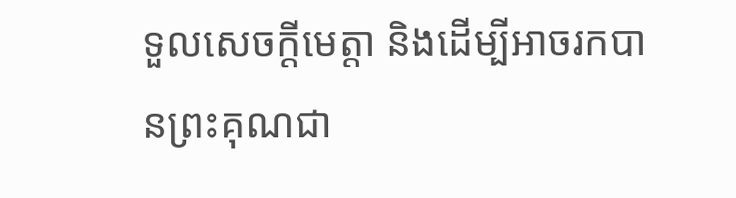ទួលសេចក្ដីមេត្តា និងដើម្បីអាចរកបានព្រះគុណជា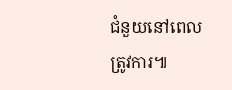ជំនួយនៅពេលត្រូវការ៕